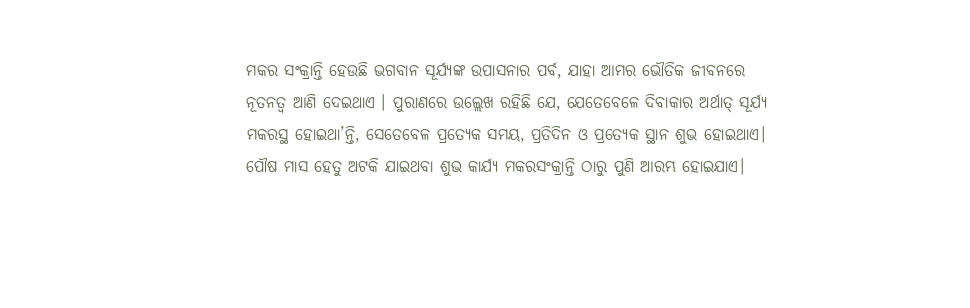ମକର ସଂକ୍ରାନ୍ତି ହେଉଛି ଭଗବାନ ସୂର୍ଯ୍ୟଙ୍କ ଉପାସନାର ପର୍ବ, ଯାହା ଆମର ଭୌତିକ ଜୀବନରେ ନୂତନତ୍ଵ ଆଣି ଦେଇଥାଏ । ପୁରାଣରେ ଉଲ୍ଲେଖ ରହିଛି ଯେ, ଯେତେବେଳେ ଦିବାକାର ଅର୍ଥାତ୍ ସୂର୍ଯ୍ୟ ମକରସ୍ଥ ହୋଇଥା’ନ୍ତି, ସେତେବେଳ ପ୍ରତ୍ୟେକ ସମୟ, ପ୍ରତିଦିନ ଓ ପ୍ରତ୍ୟେକ ସ୍ଥାନ ଶୁଭ ହୋଇଥାଏ। ପୌଷ ମାସ ହେତୁ ଅଟକି ଯାଇଥବା ଶୁଭ କାର୍ଯ୍ୟ ମକରସଂକ୍ରାନ୍ତି ଠାରୁ ପୁଣି ଆରମ୍ଭ ହୋଇଯାଏ।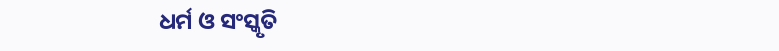ଧର୍ମ ଓ ସଂସ୍କୃତି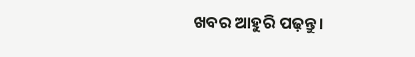ଖବର ଆହୁରି ପଢ଼ନ୍ତୁ ।